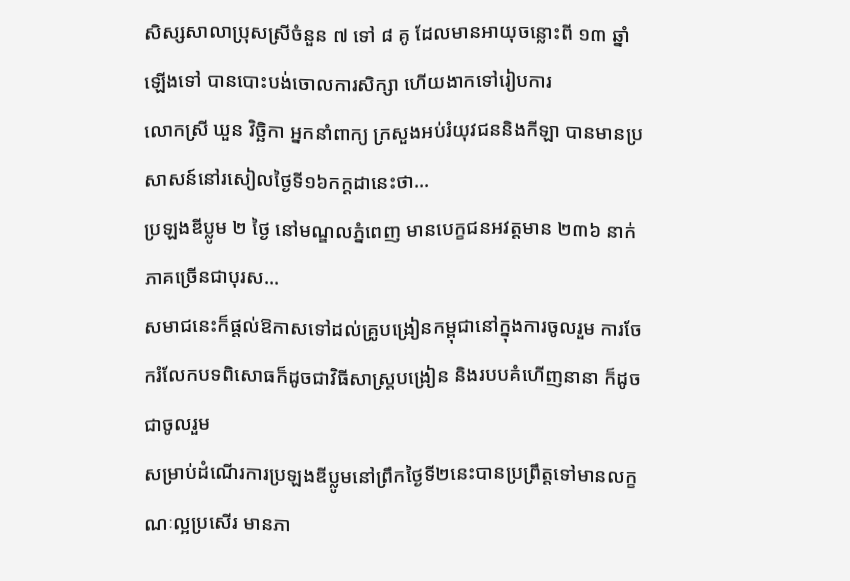សិស្សសាលាប្រុសស្រីចំនួន ៧ ទៅ ៨ គូ ដែលមានអាយុចន្លោះពី ១៣ ឆ្នាំឡើងទៅ បានបោះបង់ចោលការសិក្សា ហើយងាកទៅរៀបការ
លោកស្រី ឃួន វិច្ឆិកា អ្នកនាំពាក្យ ក្រសួងអប់រំយុវជននិងកីឡា បានមានប្រសាសន៍នៅរសៀលថ្ងៃទី១៦កក្តដានេះថា...
ប្រឡងឌីប្លូម ២ ថ្ងៃ នៅមណ្ឌលភ្នំពេញ មានបេក្ខជនអវត្តមាន ២៣៦ នាក់ ភាគច្រើនជាបុរស...
សមាជនេះក៏ផ្តល់ឱកាសទៅដល់គ្រូបង្រៀនកម្ពុជានៅក្នុងការចូលរួម ការចែករំលែកបទពិសោធក៏ដូចជាវិធីសាស្រ្តបង្រៀន និងរបបគំហើញនានា ក៏ដូចជាចូលរួម
សម្រាប់ដំណើរការប្រឡងឌីប្លូមនៅព្រឹកថ្ងៃទី២នេះបានប្រព្រឹត្តទៅមានលក្ខណៈល្អប្រសើរ មានភា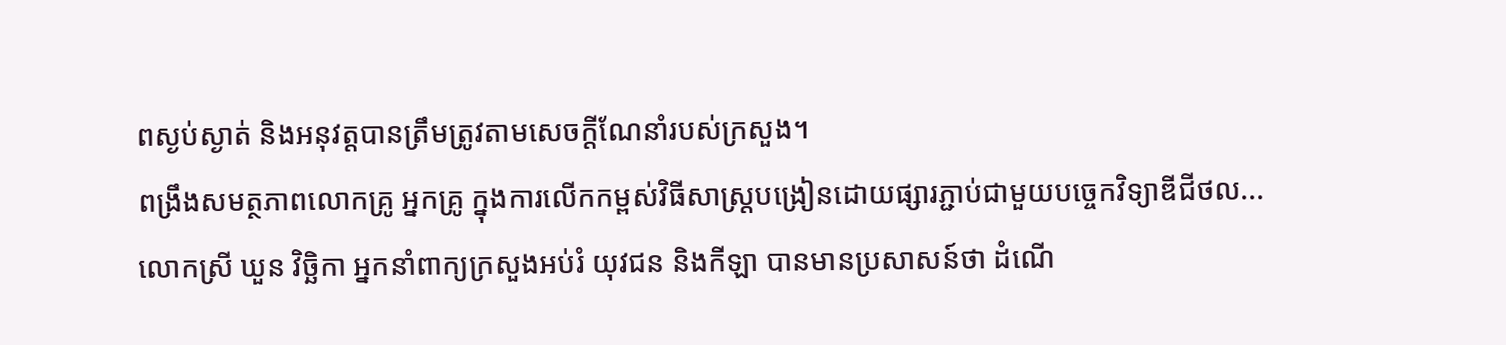ពស្ងប់ស្ងាត់ និងអនុវត្តបានត្រឹមត្រូវតាមសេចក្តីណែនាំរបស់ក្រសួង។
ពង្រឹងសមត្ថភាពលោកគ្រូ អ្នកគ្រូ ក្នុងការលើកកម្ពស់វិធីសាស្ត្របង្រៀនដោយផ្សារភ្ជាប់ជាមួយបច្ចេកវិទ្យាឌីជីថល...
លោកស្រី ឃួន វិច្ឆិកា អ្នកនាំពាក្យក្រសួងអប់រំ យុវជន និងកីឡា បានមានប្រសាសន៍ថា ដំណើ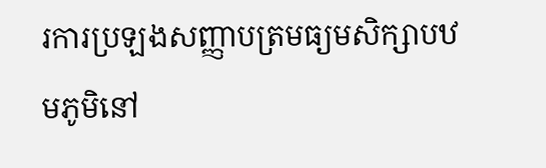រការប្រឡងសញ្ញាបត្រមធ្យមសិក្សាបឋមភូមិនៅ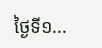ថ្ងៃទី១...